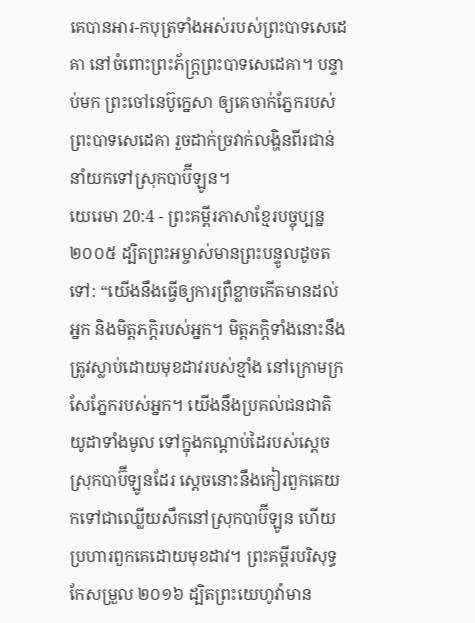គេបានអារ-កបុត្រទាំងអស់របស់ព្រះបាទសេដេគា នៅចំពោះព្រះភ័ក្ត្រព្រះបាទសេដេគា។ បន្ទាប់មក ព្រះចៅនេប៊ូក្នេសា ឲ្យគេចាក់ភ្នែករបស់ព្រះបាទសេដេគា រួចដាក់ច្រវាក់លង្ហិនពីរជាន់ នាំយកទៅស្រុកបាប៊ីឡូន។
យេរេមា 20:4 - ព្រះគម្ពីរភាសាខ្មែរបច្ចុប្បន្ន ២០០៥ ដ្បិតព្រះអម្ចាស់មានព្រះបន្ទូលដូចតទៅ: “យើងនឹងធ្វើឲ្យការព្រឺខ្លាចកើតមានដល់អ្នក និងមិត្តភក្ដិរបស់អ្នក។ មិត្តភក្ដិទាំងនោះនឹងត្រូវស្លាប់ដោយមុខដាវរបស់ខ្មាំង នៅក្រោមក្រសែភ្នែករបស់អ្នក។ យើងនឹងប្រគល់ជនជាតិយូដាទាំងមូល ទៅក្នុងកណ្ដាប់ដៃរបស់ស្ដេចស្រុកបាប៊ីឡូនដែរ ស្ដេចនោះនឹងកៀរពួកគេយកទៅជាឈ្លើយសឹកនៅស្រុកបាប៊ីឡូន ហើយប្រហារពួកគេដោយមុខដាវ។ ព្រះគម្ពីរបរិសុទ្ធកែសម្រួល ២០១៦ ដ្បិតព្រះយេហូវ៉ាមាន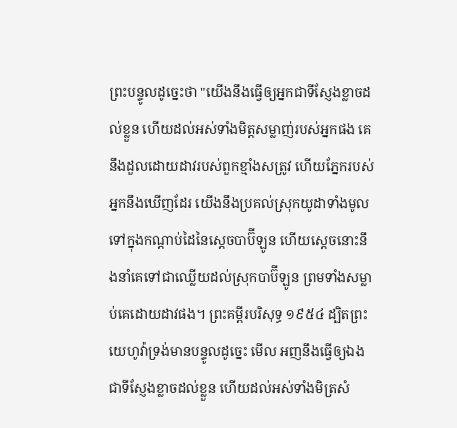ព្រះបន្ទូលដូច្នេះថា "យើងនឹងធ្វើឲ្យអ្នកជាទីស្ញែងខ្លាចដល់ខ្លួន ហើយដល់អស់ទាំងមិត្តសម្លាញ់របស់អ្នកផង គេនឹងដួលដោយដាវរបស់ពួកខ្មាំងសត្រូវ ហើយភ្នែករបស់អ្នកនឹងឃើញដែរ យើងនឹងប្រគល់ស្រុកយូដាទាំងមូល ទៅក្នុងកណ្ដាប់ដៃនៃស្ដេចបាប៊ីឡូន ហើយស្តេចនោះនឹងនាំគេទៅជាឈ្លើយដល់ស្រុកបាប៊ីឡូន ព្រមទាំងសម្លាប់គេដោយដាវផង។ ព្រះគម្ពីរបរិសុទ្ធ ១៩៥៤ ដ្បិតព្រះយេហូវ៉ាទ្រង់មានបន្ទូលដូច្នេះ មើល អញនឹងធ្វើឲ្យឯងជាទីស្ញែងខ្លាចដល់ខ្លួន ហើយដល់អស់ទាំងមិត្រសំ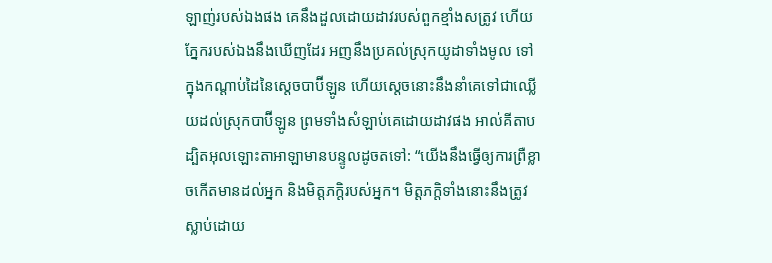ឡាញ់របស់ឯងផង គេនឹងដួលដោយដាវរបស់ពួកខ្មាំងសត្រូវ ហើយភ្នែករបស់ឯងនឹងឃើញដែរ អញនឹងប្រគល់ស្រុកយូដាទាំងមូល ទៅក្នុងកណ្តាប់ដៃនៃស្តេចបាប៊ីឡូន ហើយស្តេចនោះនឹងនាំគេទៅជាឈ្លើយដល់ស្រុកបាប៊ីឡូន ព្រមទាំងសំឡាប់គេដោយដាវផង អាល់គីតាប ដ្បិតអុលឡោះតាអាឡាមានបន្ទូលដូចតទៅ: “យើងនឹងធ្វើឲ្យការព្រឺខ្លាចកើតមានដល់អ្នក និងមិត្តភក្ដិរបស់អ្នក។ មិត្តភក្ដិទាំងនោះនឹងត្រូវស្លាប់ដោយ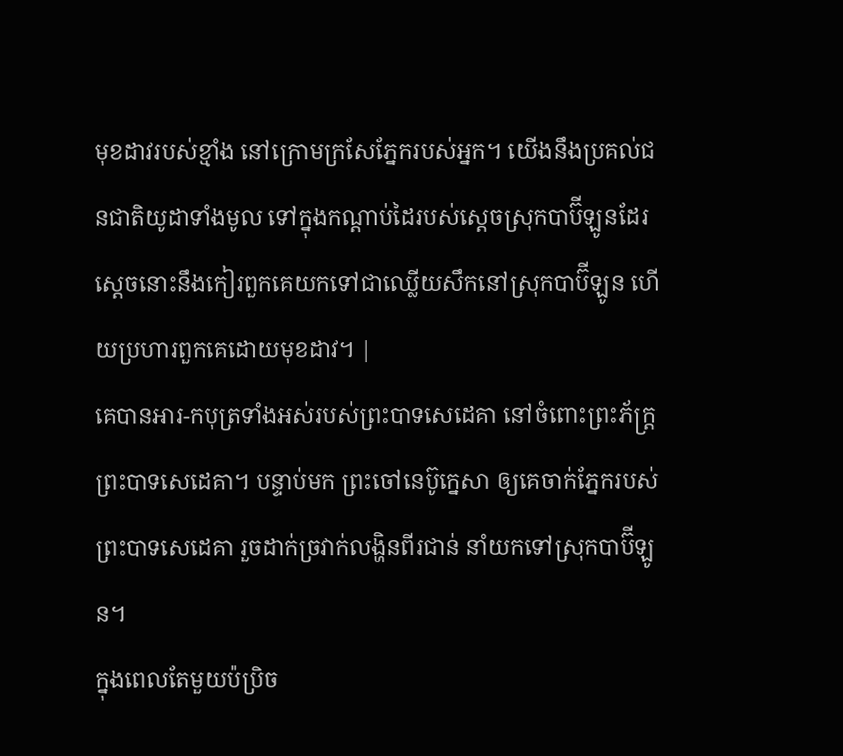មុខដាវរបស់ខ្មាំង នៅក្រោមក្រសែភ្នែករបស់អ្នក។ យើងនឹងប្រគល់ជនជាតិយូដាទាំងមូល ទៅក្នុងកណ្ដាប់ដៃរបស់ស្ដេចស្រុកបាប៊ីឡូនដែរ ស្ដេចនោះនឹងកៀរពួកគេយកទៅជាឈ្លើយសឹកនៅស្រុកបាប៊ីឡូន ហើយប្រហារពួកគេដោយមុខដាវ។ |
គេបានអារ-កបុត្រទាំងអស់របស់ព្រះបាទសេដេគា នៅចំពោះព្រះភ័ក្ត្រព្រះបាទសេដេគា។ បន្ទាប់មក ព្រះចៅនេប៊ូក្នេសា ឲ្យគេចាក់ភ្នែករបស់ព្រះបាទសេដេគា រួចដាក់ច្រវាក់លង្ហិនពីរជាន់ នាំយកទៅស្រុកបាប៊ីឡូន។
ក្នុងពេលតែមួយប៉ប្រិច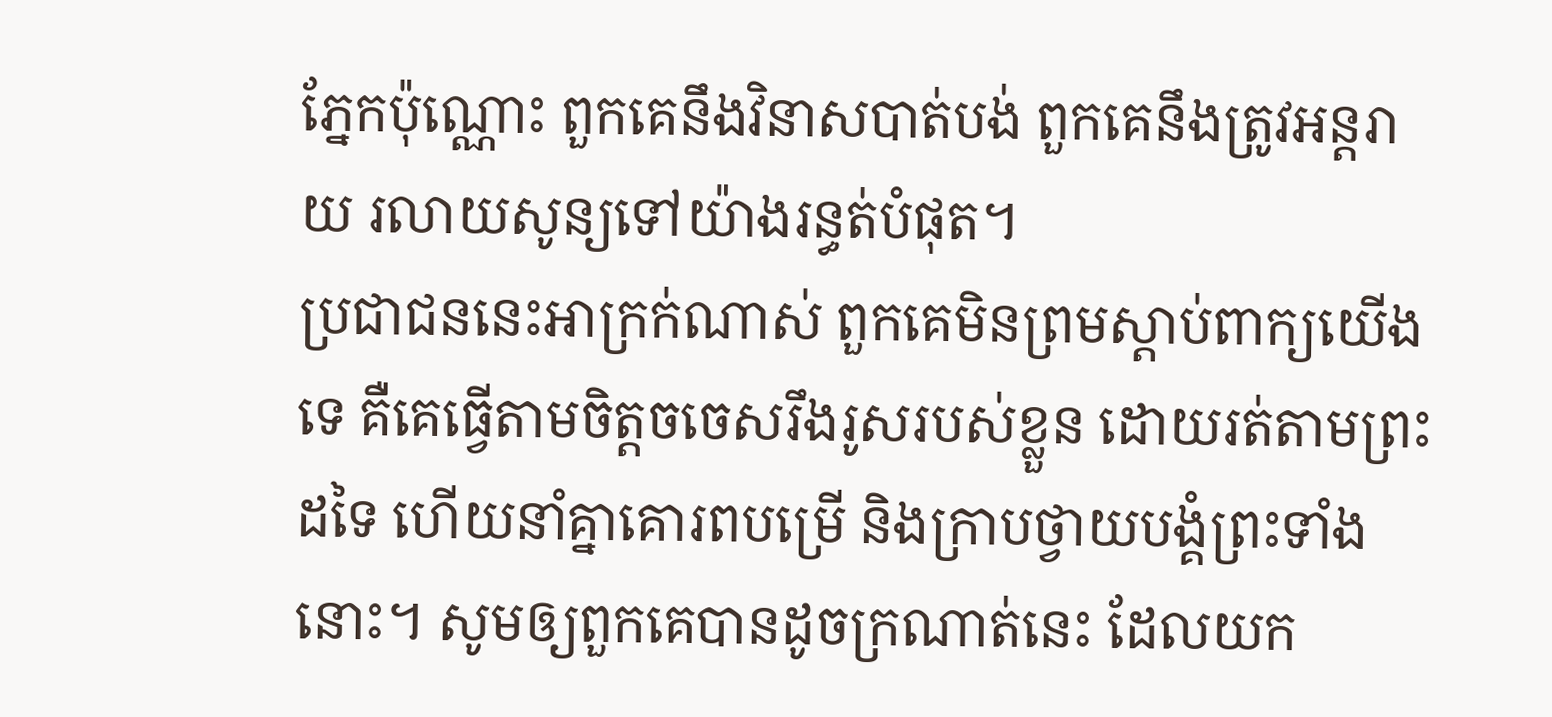ភ្នែកប៉ុណ្ណោះ ពួកគេនឹងវិនាសបាត់បង់ ពួកគេនឹងត្រូវអន្តរាយ រលាយសូន្យទៅយ៉ាងរន្ធត់បំផុត។
ប្រជាជននេះអាក្រក់ណាស់ ពួកគេមិនព្រមស្ដាប់ពាក្យយើងទេ គឺគេធ្វើតាមចិត្តចចេសរឹងរូសរបស់ខ្លួន ដោយរត់តាមព្រះដទៃ ហើយនាំគ្នាគោរពបម្រើ និងក្រាបថ្វាយបង្គំព្រះទាំងនោះ។ សូមឲ្យពួកគេបានដូចក្រណាត់នេះ ដែលយក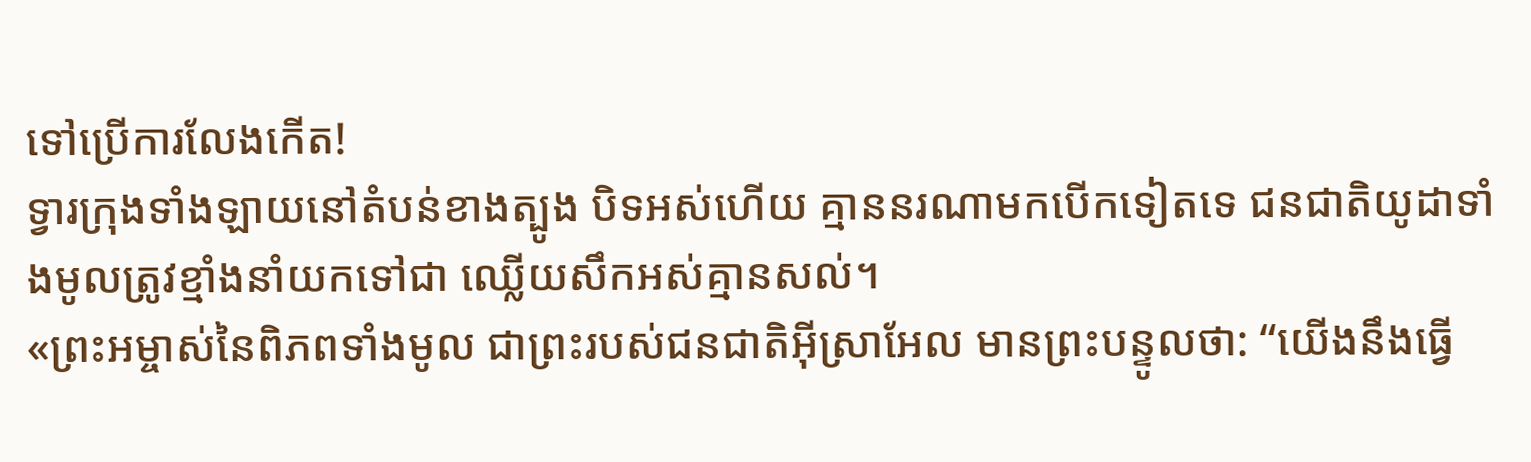ទៅប្រើការលែងកើត!
ទ្វារក្រុងទាំងឡាយនៅតំបន់ខាងត្បូង បិទអស់ហើយ គ្មាននរណាមកបើកទៀតទេ ជនជាតិយូដាទាំងមូលត្រូវខ្មាំងនាំយកទៅជា ឈ្លើយសឹកអស់គ្មានសល់។
«ព្រះអម្ចាស់នៃពិភពទាំងមូល ជាព្រះរបស់ជនជាតិអ៊ីស្រាអែល មានព្រះបន្ទូលថា: “យើងនឹងធ្វើ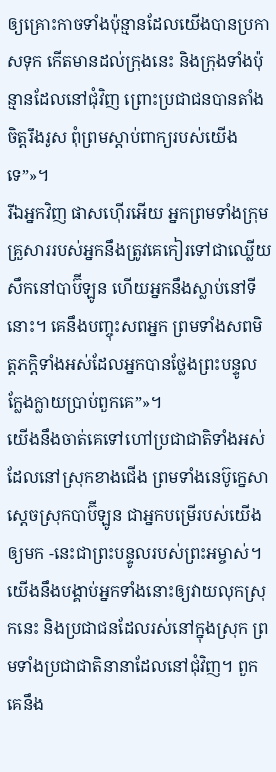ឲ្យគ្រោះកាចទាំងប៉ុន្មានដែលយើងបានប្រកាសទុក កើតមានដល់ក្រុងនេះ និងក្រុងទាំងប៉ុន្មានដែលនៅជុំវិញ ព្រោះប្រជាជនបានតាំងចិត្តរឹងរូស ពុំព្រមស្ដាប់ពាក្យរបស់យើងទេ”»។
រីឯអ្នកវិញ ផាសហ៊ើរអើយ អ្នកព្រមទាំងក្រុមគ្រួសាររបស់អ្នកនឹងត្រូវគេកៀរទៅជាឈ្លើយសឹកនៅបាប៊ីឡូន ហើយអ្នកនឹងស្លាប់នៅទីនោះ។ គេនឹងបញ្ចុះសពអ្នក ព្រមទាំងសពមិត្តភក្ដិទាំងអស់ដែលអ្នកបានថ្លែងព្រះបន្ទូលក្លែងក្លាយប្រាប់ពួកគេ”»។
យើងនឹងចាត់គេទៅហៅប្រជាជាតិទាំងអស់ ដែលនៅស្រុកខាងជើង ព្រមទាំងនេប៊ូក្នេសា ស្ដេចស្រុកបាប៊ីឡូន ជាអ្នកបម្រើរបស់យើងឲ្យមក -នេះជាព្រះបន្ទូលរបស់ព្រះអម្ចាស់។ យើងនឹងបង្គាប់អ្នកទាំងនោះឲ្យវាយលុកស្រុកនេះ និងប្រជាជនដែលរស់នៅក្នុងស្រុក ព្រមទាំងប្រជាជាតិនានាដែលនៅជុំវិញ។ ពួកគេនឹង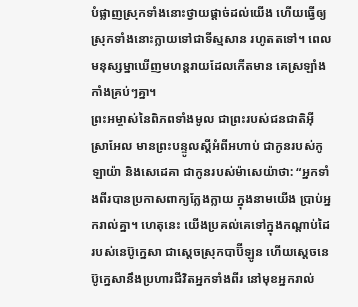បំផ្លាញស្រុកទាំងនោះថ្វាយផ្ដាច់ដល់យើង ហើយធ្វើឲ្យស្រុកទាំងនោះក្លាយទៅជាទីស្មសាន រហូតតទៅ។ ពេលមនុស្សម្នាឃើញមហន្តរាយដែលកើតមាន គេស្រឡាំងកាំងគ្រប់ៗគ្នា។
ព្រះអម្ចាស់នៃពិភពទាំងមូល ជាព្រះរបស់ជនជាតិអ៊ីស្រាអែល មានព្រះបន្ទូលស្ដីអំពីអហាប់ ជាកូនរបស់កូឡាយ៉ា និងសេដេគា ជាកូនរបស់ម៉ាសេយ៉ាថា: “អ្នកទាំងពីរបានប្រកាសពាក្យក្លែងក្លាយ ក្នុងនាមយើង ប្រាប់អ្នករាល់គ្នា។ ហេតុនេះ យើងប្រគល់គេទៅក្នុងកណ្ដាប់ដៃរបស់នេប៊ូក្នេសា ជាស្ដេចស្រុកបាប៊ីឡូន ហើយស្ដេចនេប៊ូក្នេសានឹងប្រហារជីវិតអ្នកទាំងពីរ នៅមុខអ្នករាល់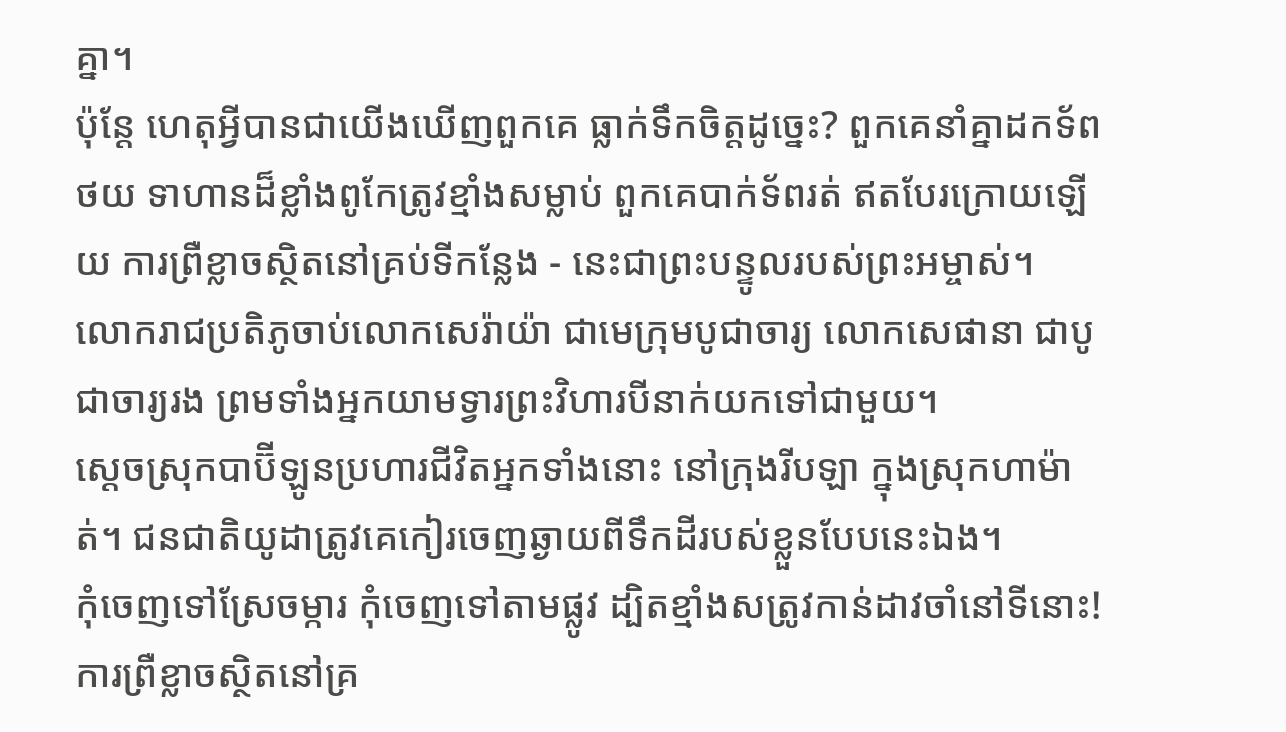គ្នា។
ប៉ុន្តែ ហេតុអ្វីបានជាយើងឃើញពួកគេ ធ្លាក់ទឹកចិត្តដូច្នេះ? ពួកគេនាំគ្នាដកទ័ពថយ ទាហានដ៏ខ្លាំងពូកែត្រូវខ្មាំងសម្លាប់ ពួកគេបាក់ទ័ពរត់ ឥតបែរក្រោយឡើយ ការព្រឺខ្លាចស្ថិតនៅគ្រប់ទីកន្លែង - នេះជាព្រះបន្ទូលរបស់ព្រះអម្ចាស់។
លោករាជប្រតិភូចាប់លោកសេរ៉ាយ៉ា ជាមេក្រុមបូជាចារ្យ លោកសេផានា ជាបូជាចារ្យរង ព្រមទាំងអ្នកយាមទ្វារព្រះវិហារបីនាក់យកទៅជាមួយ។
ស្ដេចស្រុកបាប៊ីឡូនប្រហារជីវិតអ្នកទាំងនោះ នៅក្រុងរីបឡា ក្នុងស្រុកហាម៉ាត់។ ជនជាតិយូដាត្រូវគេកៀរចេញឆ្ងាយពីទឹកដីរបស់ខ្លួនបែបនេះឯង។
កុំចេញទៅស្រែចម្ការ កុំចេញទៅតាមផ្លូវ ដ្បិតខ្មាំងសត្រូវកាន់ដាវចាំនៅទីនោះ! ការព្រឺខ្លាចស្ថិតនៅគ្រ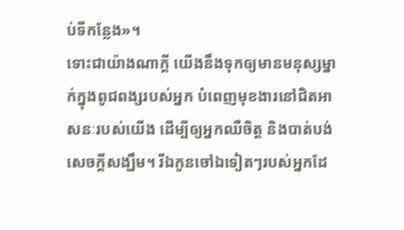ប់ទីកន្លែង»។
ទោះជាយ៉ាងណាក្ដី យើងនឹងទុកឲ្យមានមនុស្សម្នាក់ក្នុងពូជពង្សរបស់អ្នក បំពេញមុខងារនៅជិតអាសនៈរបស់យើង ដើម្បីឲ្យអ្នកឈឺចិត្ត និងបាត់បង់សេចក្ដីសង្ឃឹម។ រីឯកូនចៅឯទៀតៗរបស់អ្នកដែ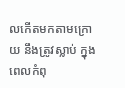លកើតមកតាមក្រោយ នឹងត្រូវស្លាប់ ក្នុងពេលកំពុ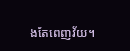ងតែពេញវ័យ។